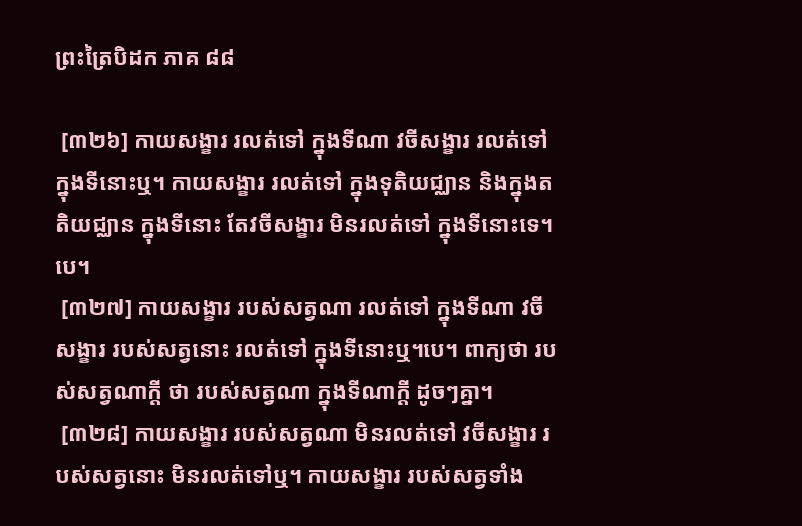ព្រះត្រៃបិដក ភាគ ៨៨

 [៣២៦] កាយសង្ខារ រលត់ទៅ ក្នុងទីណា វចីសង្ខារ រលត់ទៅ ក្នុងទីនោះឬ។ កាយសង្ខារ រលត់ទៅ ក្នុងទុតិយជ្ឈាន និងក្នុងតតិយជ្ឈាន ក្នុងទីនោះ តែវចីសង្ខារ មិនរលត់ទៅ ក្នុងទីនោះទេ។បេ។
 [៣២៧] កាយសង្ខារ របស់សត្វណា រលត់ទៅ ក្នុងទីណា វចីសង្ខារ របស់សត្វនោះ រលត់ទៅ ក្នុងទីនោះឬ។បេ។ ពាក្យថា របស់សត្វណាក្តី ថា របស់សត្វណា ក្នុងទីណាក្តី ដូចៗគ្នា។
 [៣២៨] កាយសង្ខារ របស់សត្វណា មិនរលត់ទៅ វចីសង្ខារ របស់សត្វនោះ មិនរលត់ទៅឬ។ កាយសង្ខារ របស់សត្វទាំង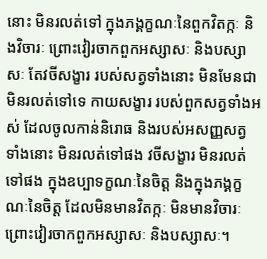នោះ មិនរលត់ទៅ ក្នុងភង្គក្ខណៈនៃពួកវិតក្កៈ និងវិចារៈ ព្រោះវៀរចាកពួកអស្សាសៈ និងបស្សាសៈ តែវចីសង្ខារ របស់សត្វទាំងនោះ មិនមែនជាមិនរលត់ទៅទេ កាយសង្ខារ របស់ពួកសត្វទាំងអស់ ដែលចូលកាន់និរោធ និងរបស់អសញ្ញសត្វទាំងនោះ មិនរលត់ទៅផង វចីសង្ខារ មិនរលត់ទៅផង ក្នុងឧប្បាទក្ខណៈនៃចិត្ត និងក្នុងភង្គក្ខណៈនៃចិត្ត ដែលមិនមានវិតក្កៈ មិនមានវិចារៈ ព្រោះវៀរចាកពួកអស្សាសៈ និងបស្សាសៈ។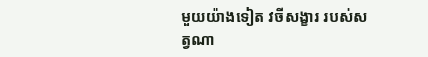មួយយ៉ាងទៀត វចីសង្ខារ របស់សត្វណា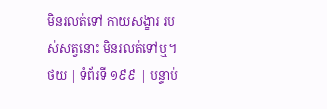មិនរលត់ទៅ កាយសង្ខារ របស់សត្វនោះ មិនរលត់ទៅឬ។
ថយ | ទំព័រទី ១៩៩ | បន្ទាប់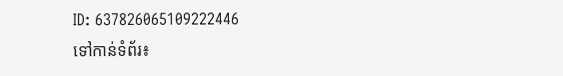ID: 637826065109222446
ទៅកាន់ទំព័រ៖